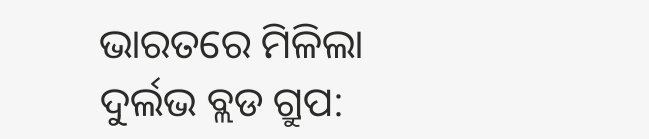ଭାରତରେ ମିଳିଲା ଦୁର୍ଲଭ ବ୍ଲଡ ଗ୍ରୁପ: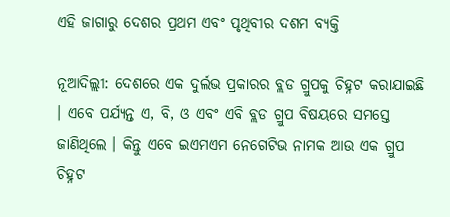ଏହି ଜାଗାରୁ ଦେଶର ପ୍ରଥମ ଏବଂ ପୃଥିବୀର ଦଶମ ବ୍ୟକ୍ତି

ନୂଆଦିଲ୍ଲୀ: ଦେଶରେ ଏକ ଦୁର୍ଲଭ ପ୍ରକାରର ବ୍ଲଡ ଗ୍ରୁପକୁ ଚିହ୍ନଟ କରାଯାଇଛି । ଏବେ ପର୍ଯ୍ୟନ୍ତ ଏ, ବି, ଓ ଏବଂ ଏବି ବ୍ଲଡ ଗ୍ରୁପ ବିଷୟରେ ସମସ୍ତେ ଜାଣିଥିଲେ । କିନ୍ତୁ ଏବେ ଇଏମଏମ ନେଗେଟିଭ ନାମକ ଆଉ ଏକ ଗ୍ରୁପ ଚିହ୍ନଟ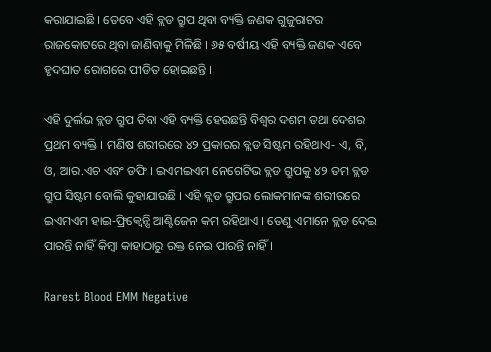କରାଯାଇଛି । ତେବେ ଏହି ବ୍ଲଡ ଗ୍ରୁପ ଥିବା ବ୍ୟକ୍ତି ଜଣକ ଗୁଜୁରାଟର ରାଜକୋଟରେ ଥିବା ଜାଣିବାକୁ ମିଳିଛି । ୬୫ ବର୍ଷୀୟ ଏହି ବ୍ୟକ୍ତି ଜଣକ ଏବେ ହୃଦଘାତ ରୋଗରେ ପୀଡିତ ହୋଇଛନ୍ତି ।

ଏହି ଦୁର୍ଲଭ ବ୍ଲଡ ଗ୍ରୁପ ତିବା ଏହି ବ୍ୟକ୍ତି ହେଉଛନ୍ତି ବିଶ୍ୱର ଦଶମ ତଥା ଦେଶର ପ୍ରଥମ ବ୍ୟକ୍ତି । ମଣିଷ ଶରୀରରେ ୪୨ ପ୍ରକାରର ବ୍ଲଡ ସିଷ୍ଟମ ରହିଥାଏ- ଏ, ବି, ଓ, ଆର.ଏଚ ଏବଂ ଡଫି । ଇଏମଇଏମ ନେଗେଟିଭ ବ୍ଲଡ ଗ୍ରୁପକୁ ୪୨ ତମ ବ୍ଲଡ ଗ୍ରୁପ ସିଷ୍ଟମ ବୋଲି କୁହାଯାଉଛି । ଏହି ବ୍ଲଡ ଗ୍ରୁପର ଲୋକମାନଙ୍କ ଶରୀରରେ ଇଏମଏମ ହାଇ-ଫ୍ରିକ୍ୱେନ୍ସି ଆଣ୍ଟିଜେନ କମ ରହିଥାଏ । ତେଣୁ ଏମାନେ ବ୍ଲଡ ଦେଇ ପାରନ୍ତି ନାହିଁ କିମ୍ବା କାହାଠାରୁ ରକ୍ତ ନେଇ ପାରନ୍ତି ନାହିଁ ।

Rarest Blood EMM Negative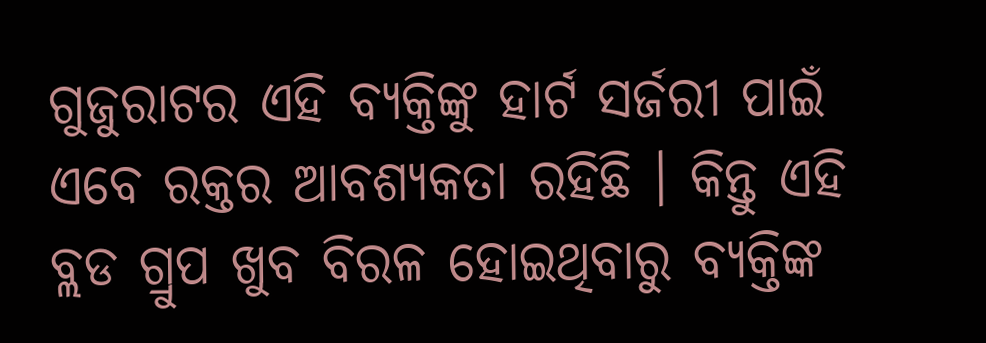ଗୁଜୁରାଟର ଏହି ବ୍ୟକ୍ତିଙ୍କୁ ହାର୍ଟ ସର୍ଜରୀ ପାଇଁ ଏବେ ରକ୍ତର ଆବଶ୍ୟକତା ରହିଛି । କିନ୍ତୁ ଏହି ବ୍ଲଡ ଗ୍ରୁପ ଖୁବ ବିରଳ ହୋଇଥିବାରୁ ବ୍ୟକ୍ତିଙ୍କ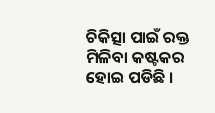ଚିକିତ୍ସା ପାଇଁ ରକ୍ତ ମିଳିବା କଷ୍ଟକର ହୋଇ ପଡିଛି ।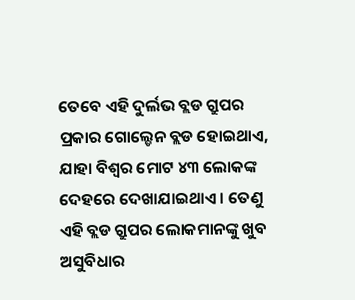ତେବେ ଏହି ଦୁର୍ଲଭ ବ୍ଲଡ ଗ୍ରୁପର ପ୍ରକାର ଗୋଲ୍ଡେନ ବ୍ଲଡ ହୋଇଥାଏ, ଯାହା ବିଶ୍ୱର ମୋଟ ୪୩ ଲୋକଙ୍କ ଦେହରେ ଦେଖାଯାଇଥାଏ । ତେଣୁ ଏହି ବ୍ଲଡ ଗ୍ରୁପର ଲୋକମାନଙ୍କୁ ଖୁବ ଅସୁବିଧାର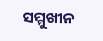ସମ୍ମୁଖୀନ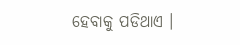ହେବାକୁ ପଡିଥାଏ ।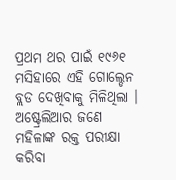ପ୍ରଥମ ଥର ପାଇଁ ୧୯୬୧ ମସିହାରେ ଏହି ଗୋଲ୍ଡେନ ବ୍ଲଡ ଦେଖିବାକୁ ମିଳିଥିଲା । ଅଷ୍ଟ୍ରେଲିଆର ଜଣେ ମହିଳାଙ୍କ ରକ୍ତ ପରୀକ୍ଷା କରିବା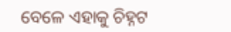ବେଳେ ଏହାକୁ ଚିହ୍ନଟ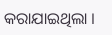କରାଯାଇଥିଲା ।